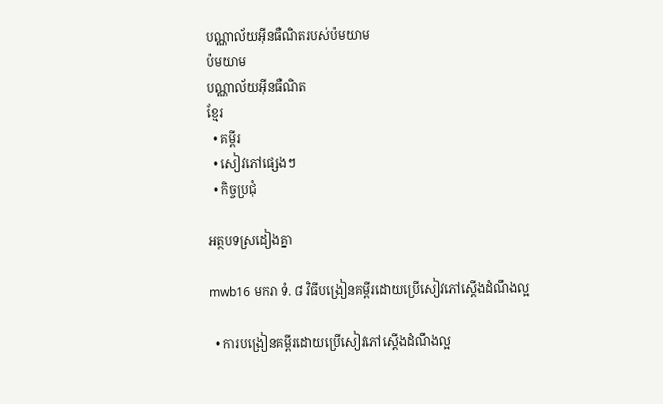បណ្ណាល័យអ៊ីនធឺណិតរបស់ប៉មយាម
ប៉មយាម
បណ្ណាល័យអ៊ីនធឺណិត
ខ្មែរ
  • គម្ពីរ
  • សៀវភៅផ្សេងៗ
  • កិច្ចប្រជុំ

អត្ថបទស្រដៀងគ្នា

mwb16 មករា ទំ. ៨ វិធីបង្រៀនគម្ពីរដោយប្រើសៀវភៅស្តើងដំណឹងល្អ

  • ការបង្រៀនគម្ពីរដោយប្រើសៀវភៅស្តើងដំណឹងល្អ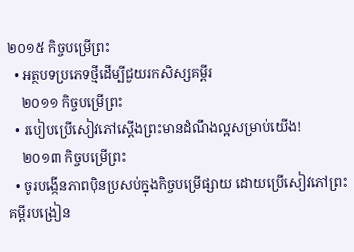២០១៥ កិច្ចបម្រើព្រះ
  • អត្ថបទប្រភេទថ្មីដើម្បីជួយរកសិស្សគម្ពីរ
    ២០១១ កិច្ចបម្រើព្រះ
  • របៀបប្រើសៀវភៅស្ដើងព្រះមានដំណឹងល្អសម្រាប់យើង!
    ២០១៣ កិច្ចបម្រើព្រះ
  • ចូរបង្កើនភាពប៉ិនប្រសប់ក្នុងកិច្ចបម្រើផ្សាយ ដោយប្រើសៀវភៅព្រះគម្ពីរបង្រៀន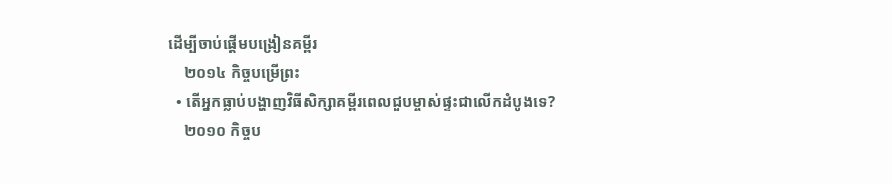ដើម្បីចាប់ផ្ដើមបង្រៀនគម្ពីរ
    ២០១៤ កិច្ចបម្រើព្រះ
  • តើអ្នកធ្លាប់បង្ហាញវិធីសិក្សាគម្ពីរពេលជួបម្ចាស់ផ្ទះជាលើកដំបូងទេ?
    ២០១០ កិច្ចប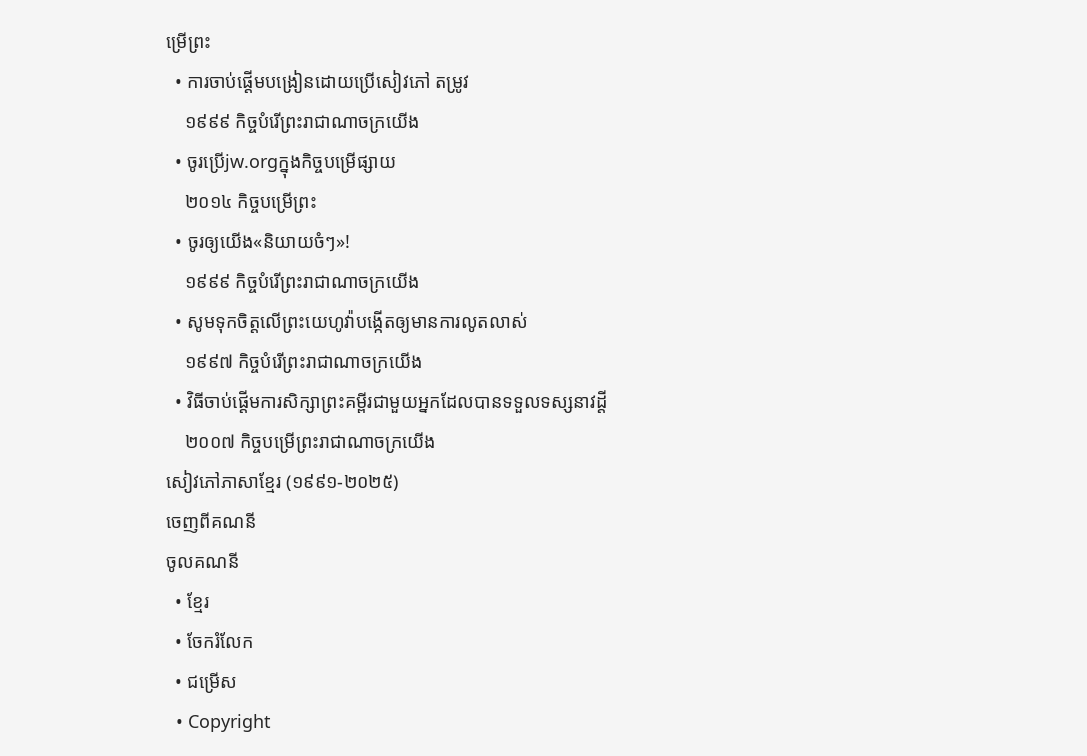ម្រើព្រះ
  • ការចាប់ផ្ដើមបង្រៀនដោយប្រើសៀវភៅ តម្រូវ
    ១៩៩៩ កិច្ចបំរើព្រះរាជាណាចក្រយើង
  • ចូរប្រើjw.orgក្នុងកិច្ចបម្រើផ្សាយ
    ២០១៤ កិច្ចបម្រើព្រះ
  • ចូរឲ្យយើង«និយាយចំៗ»!
    ១៩៩៩ កិច្ចបំរើព្រះរាជាណាចក្រយើង
  • សូមទុកចិត្ដលើព្រះយេហូវ៉ាបង្កើតឲ្យមានការលូតលាស់
    ១៩៩៧ កិច្ចបំរើព្រះរាជាណាចក្រយើង
  • វិធីចាប់ផ្ដើមការសិក្សាព្រះគម្ពីរជាមួយអ្នកដែលបានទទួលទស្សនាវដ្ដី
    ២០០៧ កិច្ចបម្រើព្រះរាជាណាចក្រយើង
សៀវភៅភាសាខ្មែរ (១៩៩១-២០២៥)
ចេញពីគណនី
ចូលគណនី
  • ខ្មែរ
  • ចែករំលែក
  • ជម្រើស
  • Copyright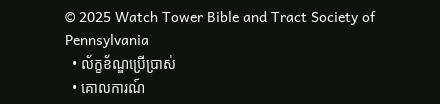© 2025 Watch Tower Bible and Tract Society of Pennsylvania
  • ល័ក្ខខ័ណ្ឌប្រើប្រាស់
  • គោលការណ៍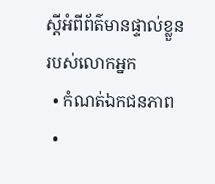ស្ដីអំពីព័ត៌មានផ្ទាល់ខ្លួនរបស់លោកអ្នក
  • កំណត់ឯកជនភាព
  •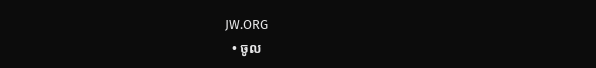JW.ORG
  • ចូល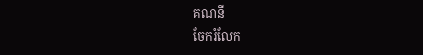គណនី
ចែករំលែក